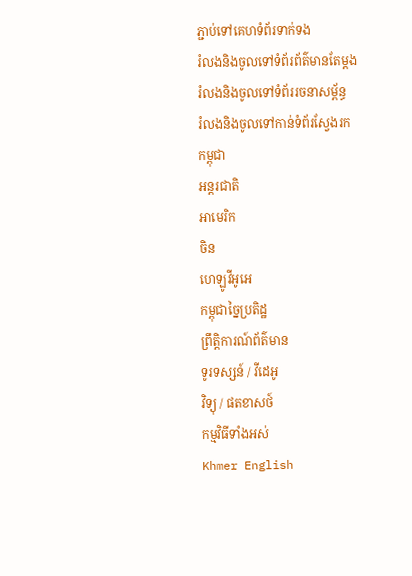ភ្ជាប់ទៅគេហទំព័រទាក់ទង
រំលងនិងចូលទៅទំព័រព័ត៌មានតែម្តង
រំលងនិងចូលទៅទំព័ររចនាសម្ព័ន្ធ
រំលងនិងចូលទៅកាន់ទំព័រស្វែងរក
កម្ពុជា
អន្តរជាតិ
អាមេរិក
ចិន
ហេឡូវីអូអេ
កម្ពុជាច្នៃប្រតិដ្ឋ
ព្រឹត្តិការណ៍ព័ត៌មាន
ទូរទស្សន៍ / វីដេអូ
វិទ្យុ / ផតខាសថ៍
កម្មវិធីទាំងអស់
Khmer English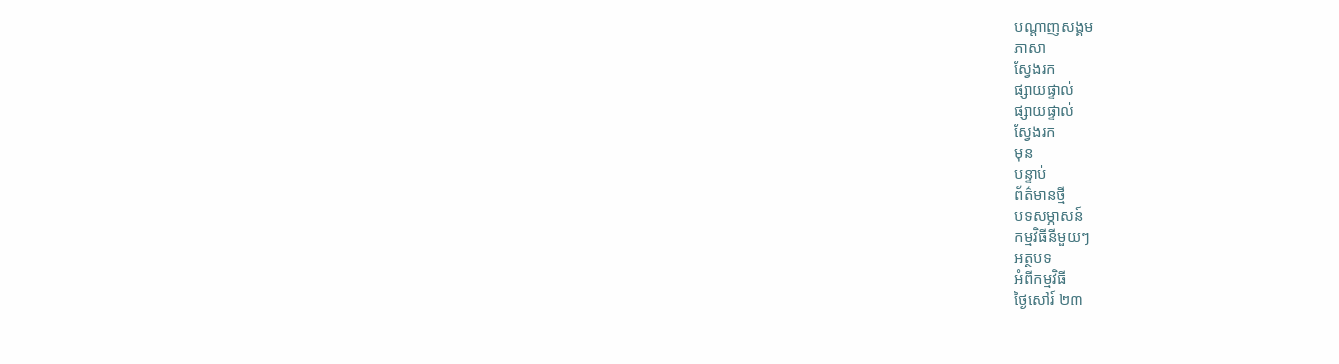បណ្តាញសង្គម
ភាសា
ស្វែងរក
ផ្សាយផ្ទាល់
ផ្សាយផ្ទាល់
ស្វែងរក
មុន
បន្ទាប់
ព័ត៌មានថ្មី
បទសម្ភាសន៍
កម្មវិធីនីមួយៗ
អត្ថបទ
អំពីកម្មវិធី
ថ្ងៃសៅរ៍ ២៣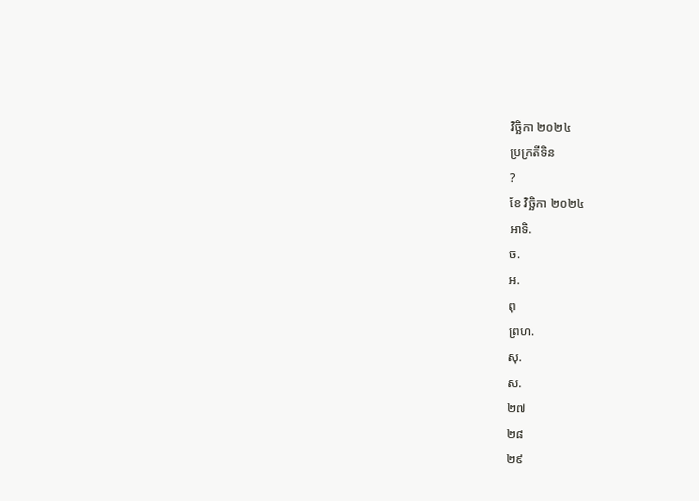វិច្ឆិកា ២០២៤
ប្រក្រតីទិន
?
ខែ វិច្ឆិកា ២០២៤
អាទិ.
ច.
អ.
ពុ
ព្រហ.
សុ.
ស.
២៧
២៨
២៩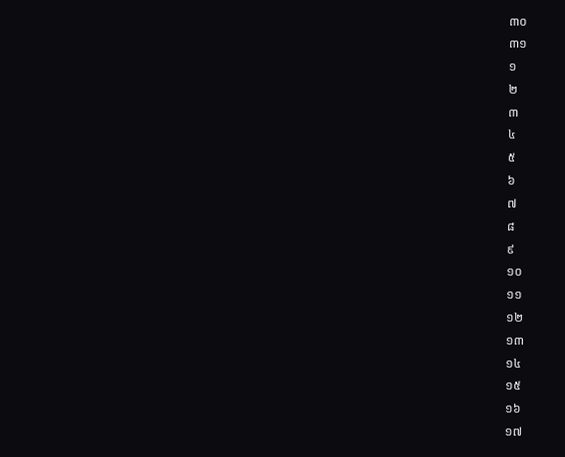៣០
៣១
១
២
៣
៤
៥
៦
៧
៨
៩
១០
១១
១២
១៣
១៤
១៥
១៦
១៧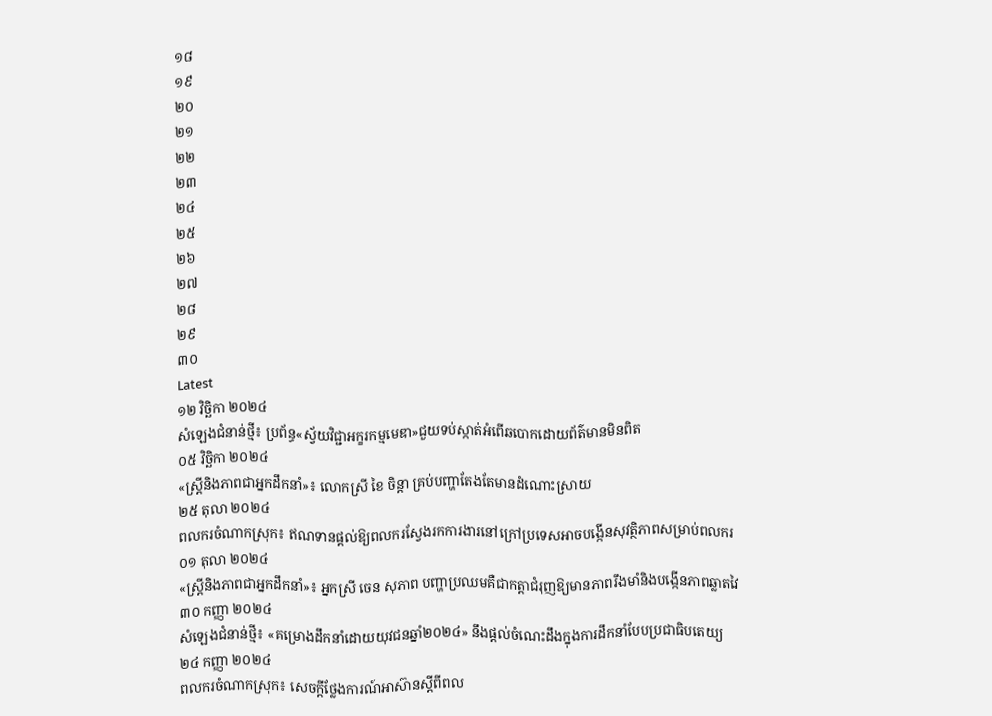១៨
១៩
២០
២១
២២
២៣
២៤
២៥
២៦
២៧
២៨
២៩
៣០
Latest
១២ វិច្ឆិកា ២០២៤
សំឡេងជំនាន់ថ្មី៖ ប្រព័ន្ធ«ស្វ័យវិជ្ជាអក្ខរកម្មមេឌា»ជួយទប់ស្កាត់អំពើឆបោកដោយព័ត៌មានមិនពិត
០៥ វិច្ឆិកា ២០២៤
«ស្រ្តីនិងភាពជាអ្នកដឹកនាំ»៖ លោកស្រី ខៃ ចិន្តា គ្រប់បញ្ហាតែងតែមានដំណោះស្រាយ
២៥ តុលា ២០២៤
ពលករចំណាកស្រុក៖ ឥណទានផ្តល់ឱ្យពលករស្វែងរកការងារនៅក្រៅប្រទេសអាចបង្កើនសុវត្ថិភាពសម្រាប់ពលករ
០១ តុលា ២០២៤
«ស្រ្តីនិងភាពជាអ្នកដឹកនាំ»៖ អ្នកស្រី ចេន សុភាព បញ្ហាប្រឈមគឺជាកត្តាជំរុញឱ្យមានភាពរឹងមាំនិងបង្កើនភាពឆ្លាតវៃ
៣០ កញ្ញា ២០២៤
សំឡេងជំនាន់ថ្មី៖ «គម្រោងដឹកនាំដោយយុវជនឆ្នាំ២០២៤» នឹងផ្តល់ចំណេះដឹងក្នុងការដឹកនាំបែបប្រជាធិបតេយ្យ
២៤ កញ្ញា ២០២៤
ពលករចំណាកស្រុក៖ សេចក្តីថ្លែងការណ៍អាស៊ានស្តីពីពល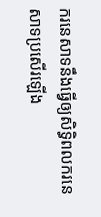ករនេសាទនឹងធ្វើឲ្យសិទ្ធិពលករនេសាទប្រសើរឡើង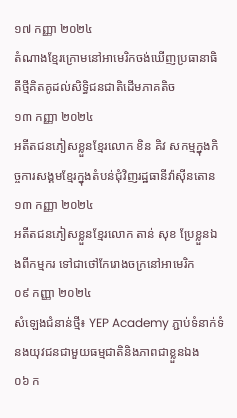១៧ កញ្ញា ២០២៤
តំណាងខ្មែរក្រោមនៅអាមេរិកចង់ឃើញប្រធានាធិតីថ្មីគិតគូដល់សិទ្ធិជនជាតិដើមភាគតិច
១៣ កញ្ញា ២០២៤
អតីតជនភៀសខ្លួនខ្មែរលោក ខិន គិវ សកម្មក្នុងកិច្ចការសង្គមខ្មែរក្នុងតំបន់ជុំវិញរដ្ឋធានីវ៉ាស៊ីនតោន
១៣ កញ្ញា ២០២៤
អតីតជនភៀសខ្លួនខ្មែរលោក តាន់ សុខ ប្រែខ្លួនឯងពីកម្មករ ទៅជាថៅកែរោងចក្រនៅអាមេរិក
០៩ កញ្ញា ២០២៤
សំឡេងជំនាន់ថ្មី៖ YEP Academy ភ្ជាប់ទំនាក់ទំនងយុវជនជាមួយធម្មជាតិនិងភាពជាខ្លួនឯង
០៦ ក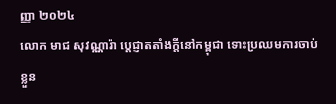ញ្ញា ២០២៤
លោក មាជ សុវណ្ណារ៉ា ប្តេជ្ញាតតាំងក្តីនៅកម្ពុជា ទោះប្រឈមការចាប់ខ្លួន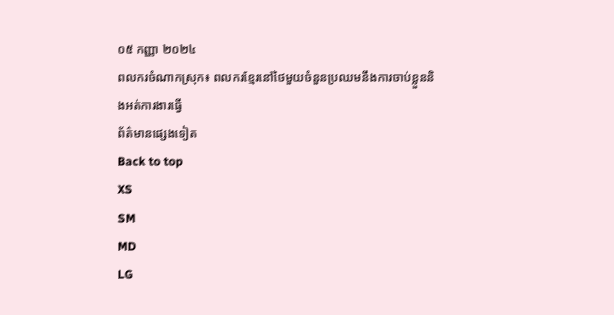០៥ កញ្ញា ២០២៤
ពលករចំណាកស្រុក៖ ពលករខ្មែរនៅថៃមួយចំនួនប្រឈមនឹងការចាប់ខ្លួននិងអត់ការងារធ្វើ
ព័ត៌មានផ្សេងទៀត
Back to top
XS
SM
MD
LG